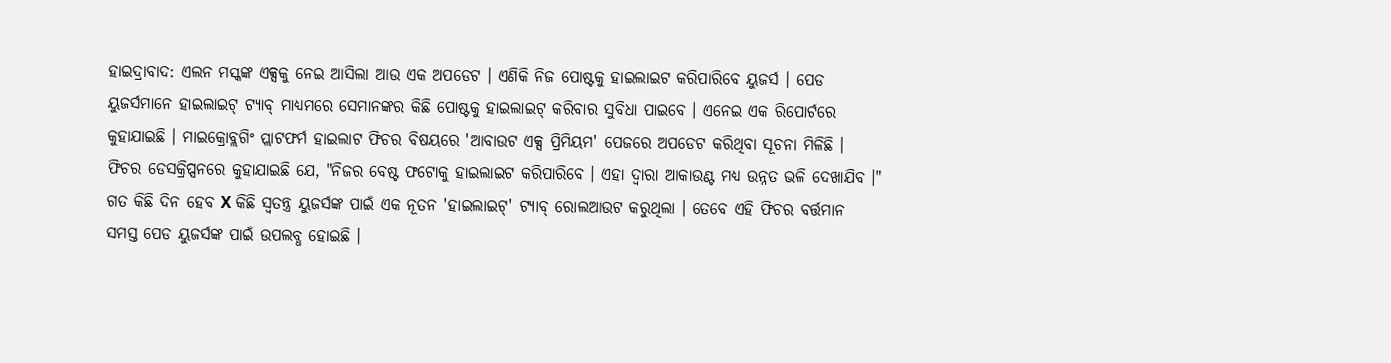ହାଇଦ୍ରାବାଦ: ଏଲନ ମସ୍କଙ୍କ ଏକ୍ସକୁ ନେଇ ଆସିଲା ଆଉ ଏକ ଅପଡେଟ । ଏଣିକି ନିଜ ପୋଷ୍ଟକୁ ହାଇଲାଇଟ କରିପାରିବେ ୟୁଜର୍ସ । ପେଡ ୟୁଜର୍ସମାନେ ହାଇଲାଇଟ୍ ଟ୍ୟାବ୍ ମାଧ୍ୟମରେ ସେମାନଙ୍କର କିଛି ପୋଷ୍ଟକୁ ହାଇଲାଇଟ୍ କରିବାର ସୁବିଧା ପାଇବେ । ଏନେଇ ଏକ ରିପୋର୍ଟରେ କୁହାଯାଇଛି । ମାଇକ୍ରୋବ୍ଲଗିଂ ପ୍ଲାଟଫର୍ମ ହାଇଲାଟ ଫିଚର ବିଷୟରେ 'ଆବାଉଟ ଏକ୍ସ ପ୍ରିମିୟମ' ପେଜରେ ଅପଡେଟ କରିଥିବା ସୂଚନା ମିଳିଛି । ଫିଚର ଡେସକ୍ରିପ୍ସନରେ କୁହାଯାଇଛି ଯେ, "ନିଜର ବେଷ୍ଟ ଫଟୋକୁ ହାଇଲାଇଟ କରିପାରିବେ । ଏହା ଦ୍ବାରା ଆକାଉଣ୍ଟ ମଧ୍ୟ ଉନ୍ନତ ଭଳି ଦେଖାଯିବ ।"
ଗତ କିଛି ଦିନ ହେବ X କିଛି ସ୍ବତନ୍ତ୍ର ୟୁଜର୍ସଙ୍କ ପାଇଁ ଏକ ନୂତନ 'ହାଇଲାଇଟ୍' ଟ୍ୟାବ୍ ରୋଲଆଉଟ କରୁଥିଲା । ତେବେ ଏହି ଫିଚର ବର୍ତ୍ତମାନ ସମସ୍ତ ପେଡ ୟୁଜର୍ସଙ୍କ ପାଇଁ ଉପଲବ୍ଧ ହୋଇଛି ।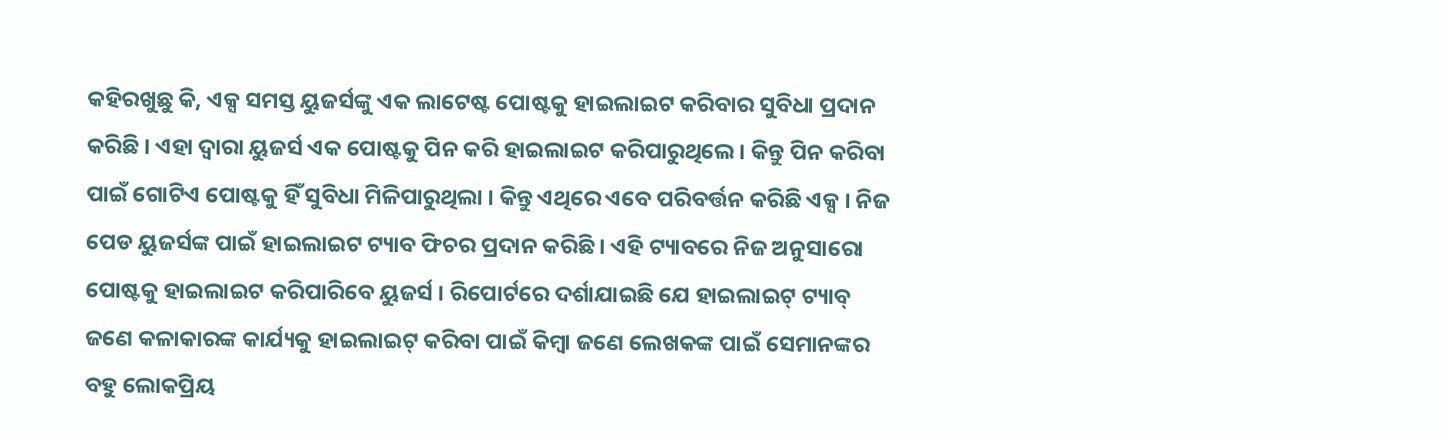କହିରଖୁଛୁ କି, ଏକ୍ସ ସମସ୍ତ ୟୁଜର୍ସଙ୍କୁ ଏକ ଲାଟେଷ୍ଟ ପୋଷ୍ଟକୁ ହାଇଲାଇଟ କରିବାର ସୁବିଧା ପ୍ରଦାନ କରିଛି । ଏହା ଦ୍ବାରା ୟୁଜର୍ସ ଏକ ପୋଷ୍ଟକୁ ପିନ କରି ହାଇଲାଇଟ କରିପାରୁଥିଲେ । କିନ୍ତୁ ପିନ କରିବା ପାଇଁ ଗୋଟିଏ ପୋଷ୍ଟକୁ ହିଁ ସୁବିଧା ମିଳିପାରୁଥିଲା । କିନ୍ତୁ ଏଥିରେ ଏବେ ପରିବର୍ତ୍ତନ କରିଛି ଏକ୍ସ । ନିଜ ପେଡ ୟୁଜର୍ସଙ୍କ ପାଇଁ ହାଇଲାଇଟ ଟ୍ୟାବ ଫିଚର ପ୍ରଦାନ କରିଛି । ଏହି ଟ୍ୟାବରେ ନିଜ ଅନୁସାରୋ ପୋଷ୍ଟକୁ ହାଇଲାଇଟ କରିପାରିବେ ୟୁଜର୍ସ । ରିପୋର୍ଟରେ ଦର୍ଶାଯାଇଛି ଯେ ହାଇଲାଇଟ୍ ଟ୍ୟାବ୍ ଜଣେ କଳାକାରଙ୍କ କାର୍ଯ୍ୟକୁ ହାଇଲାଇଟ୍ କରିବା ପାଇଁ କିମ୍ବା ଜଣେ ଲେଖକଙ୍କ ପାଇଁ ସେମାନଙ୍କର ବହୁ ଲୋକପ୍ରିୟ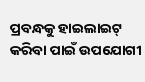ପ୍ରବନ୍ଧକୁ ହାଇଲାଇଟ୍ କରିବା ପାଇଁ ଉପଯୋଗୀ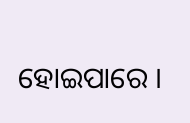ହୋଇପାରେ ।